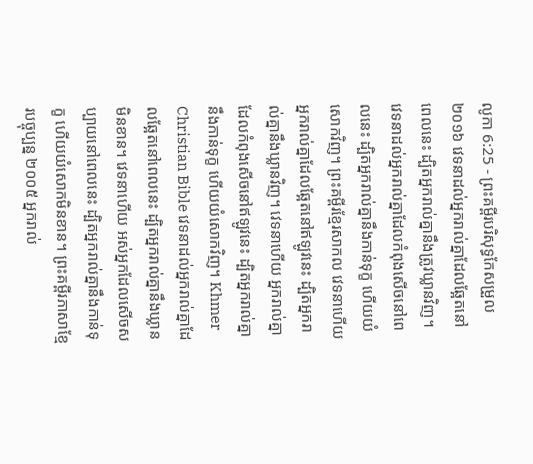លូកា 6:25 - ព្រះគម្ពីរបរិសុទ្ធកែសម្រួល ២០១៦ វេទនាដល់អ្នករាល់គ្នាដែលឆ្អែតនៅពេលនេះ ដ្បិតអ្នករាល់គ្នានឹងត្រូវឃ្លានវិញ។ វេទនាដល់អ្នករាល់គ្នាដែលកំពុងសើចនៅពេលនេះ ដ្បិតអ្នករាល់គ្នានឹងកាន់ទុក្ខ ហើយយំសោកវិញ។ ព្រះគម្ពីរខ្មែរសាកល វេទនាហើយ អ្នករាល់គ្នាដែលឆ្អែតនៅឥឡូវនេះ ដ្បិតអ្នករាល់គ្នានឹងឃ្លានវិញ។ វេទនាហើយ អ្នករាល់គ្នាដែលកំពុងសើចនៅឥឡូវនេះ ដ្បិតអ្នករាល់គ្នានឹងកាន់ទុក្ខ ហើយយំសោកវិញ។ Khmer Christian Bible វេទនាដល់អ្នករាល់គ្នាដែលឆ្អែតនៅពេលនេះ ដ្បិតអ្នករាល់គ្នានឹងឃ្លានមិនខាន។ វេទនាហើយ អស់អ្នកដែលសើចសប្បាយនៅពេលនេះ ដ្បិតអ្នករាល់គ្នានឹងកាន់ទុក្ខ ហើយយំសោកមិនខាន។ ព្រះគម្ពីរភាសាខ្មែរបច្ចុប្បន្ន ២០០៥ អ្នករាល់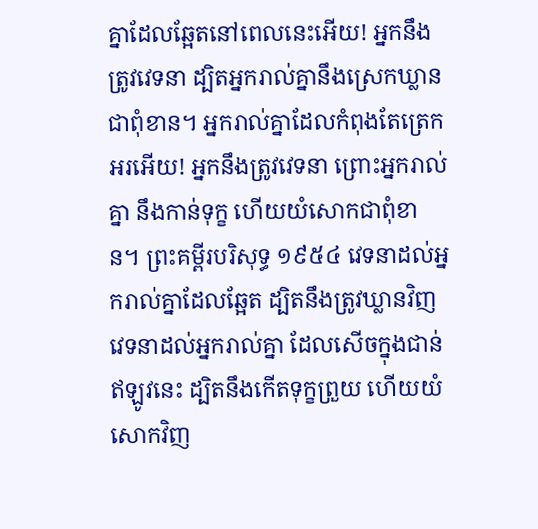គ្នាដែលឆ្អែតនៅពេលនេះអើយ! អ្នកនឹងត្រូវវេទនា ដ្បិតអ្នករាល់គ្នានឹងស្រេកឃ្លានជាពុំខាន។ អ្នករាល់គ្នាដែលកំពុងតែត្រេកអរអើយ! អ្នកនឹងត្រូវវេទនា ព្រោះអ្នករាល់គ្នា នឹងកាន់ទុក្ខ ហើយយំសោកជាពុំខាន។ ព្រះគម្ពីរបរិសុទ្ធ ១៩៥៤ វេទនាដល់អ្នករាល់គ្នាដែលឆ្អែត ដ្បិតនឹងត្រូវឃ្លានវិញ វេទនាដល់អ្នករាល់គ្នា ដែលសើចក្នុងជាន់ឥឡូវនេះ ដ្បិតនឹងកើតទុក្ខព្រួយ ហើយយំសោកវិញ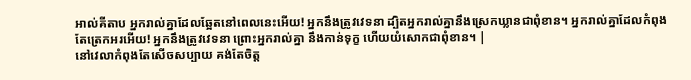អាល់គីតាប អ្នករាល់គ្នាដែលឆ្អែតនៅពេលនេះអើយ! អ្នកនឹងត្រូវវេទនា ដ្បិតអ្នករាល់គ្នានឹងស្រេកឃ្លានជាពុំខាន។ អ្នករាល់គ្នាដែលកំពុងតែត្រេកអរអើយ! អ្នកនឹងត្រូវវេទនា ព្រោះអ្នករាល់គ្នា នឹងកាន់ទុក្ខ ហើយយំសោកជាពុំខាន។ |
នៅវេលាកំពុងតែសើចសប្បាយ គង់តែចិត្ត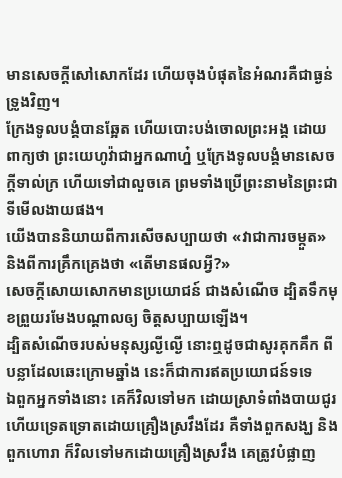មានសេចក្ដីសៅសោកដែរ ហើយចុងបំផុតនៃអំណរគឺជាធ្ងន់ទ្រូងវិញ។
ក្រែងទូលបង្គំបានឆ្អែត ហើយបោះបង់ចោលព្រះអង្គ ដោយពាក្យថា ព្រះយេហូវ៉ាជាអ្នកណាហ្ន៎ ឬក្រែងទូលបង្គំមានសេចក្ដីទាល់ក្រ ហើយទៅជាលួចគេ ព្រមទាំងប្រើព្រះនាមនៃព្រះជាទីមើលងាយផង។
យើងបាននិយាយពីការសើចសប្បាយថា «វាជាការចម្កួត» និងពីការគ្រឹកគ្រេងថា «តើមានផលអ្វី?»
សេចក្ដីសោយសោកមានប្រយោជន៍ ជាងសំណើច ដ្បិតទឹកមុខព្រួយរមែងបណ្ដាលឲ្យ ចិត្តសប្បាយឡើង។
ដ្បិតសំណើចរបស់មនុស្សល្ងីល្ងើ នោះឮដូចជាសូរគុកគឹក ពីបន្លាដែលឆេះក្រោមឆ្នាំង នេះក៏ជាការឥតប្រយោជន៍ទទេ
ឯពួកអ្នកទាំងនោះ គេក៏វិលទៅមក ដោយស្រាទំពាំងបាយជូរ ហើយទ្រេតទ្រោតដោយគ្រឿងស្រវឹងដែរ គឺទាំងពួកសង្ឃ និងពួកហោរា ក៏វិលទៅមកដោយគ្រឿងស្រវឹង គេត្រូវបំផ្លាញ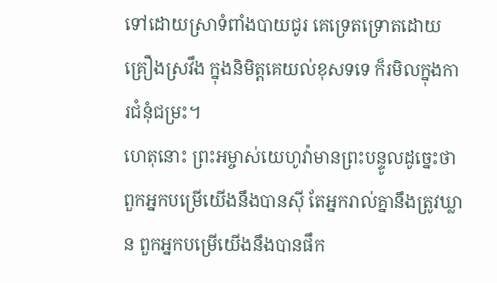ទៅដោយស្រាទំពាំងបាយជូរ គេទ្រេតទ្រោតដោយគ្រឿងស្រវឹង ក្នុងនិមិត្តគេយល់ខុសទទេ ក៏រមិលក្នុងការជំនុំជម្រះ។
ហេតុនោះ ព្រះអម្ចាស់យេហូវ៉ាមានព្រះបន្ទូលដូច្នេះថា ពួកអ្នកបម្រើយើងនឹងបានស៊ី តែអ្នករាល់គ្នានឹងត្រូវឃ្លាន ពួកអ្នកបម្រើយើងនឹងបានផឹក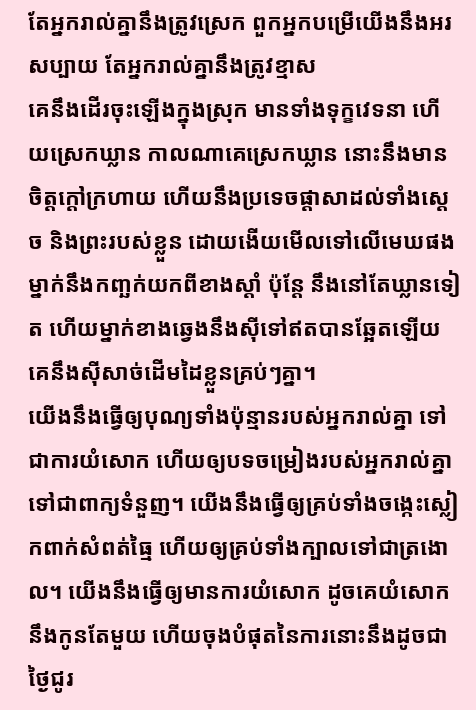តែអ្នករាល់គ្នានឹងត្រូវស្រេក ពួកអ្នកបម្រើយើងនឹងអរសប្បាយ តែអ្នករាល់គ្នានឹងត្រូវខ្មាស
គេនឹងដើរចុះឡើងក្នុងស្រុក មានទាំងទុក្ខវេទនា ហើយស្រេកឃ្លាន កាលណាគេស្រេកឃ្លាន នោះនឹងមានចិត្តក្តៅក្រហាយ ហើយនឹងប្រទេចផ្ដាសាដល់ទាំងស្តេច និងព្រះរបស់ខ្លួន ដោយងើយមើលទៅលើមេឃផង
ម្នាក់នឹងកញ្ឆក់យកពីខាងស្តាំ ប៉ុន្តែ នឹងនៅតែឃ្លានទៀត ហើយម្នាក់ខាងឆ្វេងនឹងស៊ីទៅឥតបានឆ្អែតឡើយ គេនឹងស៊ីសាច់ដើមដៃខ្លួនគ្រប់ៗគ្នា។
យើងនឹងធ្វើឲ្យបុណ្យទាំងប៉ុន្មានរបស់អ្នករាល់គ្នា ទៅជាការយំសោក ហើយឲ្យបទចម្រៀងរបស់អ្នករាល់គ្នា ទៅជាពាក្យទំនួញ។ យើងនឹងធ្វើឲ្យគ្រប់ទាំងចង្កេះស្លៀកពាក់សំពត់ធ្មៃ ហើយឲ្យគ្រប់ទាំងក្បាលទៅជាត្រងោល។ យើងនឹងធ្វើឲ្យមានការយំសោក ដូចគេយំសោកនឹងកូនតែមួយ ហើយចុងបំផុតនៃការនោះនឹងដូចជាថ្ងៃជូរ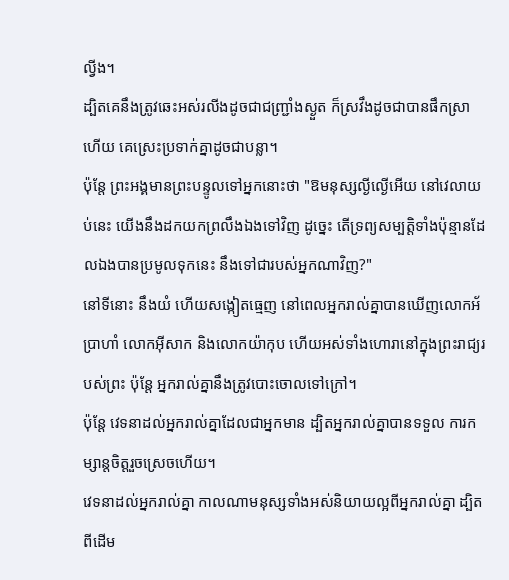ល្វីង។
ដ្បិតគេនឹងត្រូវឆេះអស់រលីងដូចជាជញ្ជ្រាំងស្ងួត ក៏ស្រវឹងដូចជាបានផឹកស្រាហើយ គេស្រេះប្រទាក់គ្នាដូចជាបន្លា។
ប៉ុន្តែ ព្រះអង្គមានព្រះបន្ទូលទៅអ្នកនោះថា "ឱមនុស្សល្ងីល្ងើអើយ នៅវេលាយប់នេះ យើងនឹងដកយកព្រលឹងឯងទៅវិញ ដូច្នេះ តើទ្រព្យសម្បត្តិទាំងប៉ុន្មានដែលឯងបានប្រមូលទុកនេះ នឹងទៅជារបស់អ្នកណាវិញ?"
នៅទីនោះ នឹងយំ ហើយសង្កៀតធ្មេញ នៅពេលអ្នករាល់គ្នាបានឃើញលោកអ័ប្រាហាំ លោកអ៊ីសាក និងលោកយ៉ាកុប ហើយអស់ទាំងហោរានៅក្នុងព្រះរាជ្យរបស់ព្រះ ប៉ុន្តែ អ្នករាល់គ្នានឹងត្រូវបោះចោលទៅក្រៅ។
ប៉ុន្ដែ វេទនាដល់អ្នករាល់គ្នាដែលជាអ្នកមាន ដ្បិតអ្នករាល់គ្នាបានទទួល ការកម្សាន្តចិត្តរួចស្រេចហើយ។
វេទនាដល់អ្នករាល់គ្នា កាលណាមនុស្សទាំងអស់និយាយល្អពីអ្នករាល់គ្នា ដ្បិតពីដើម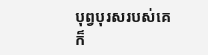បុព្វបុរសរបស់គេក៏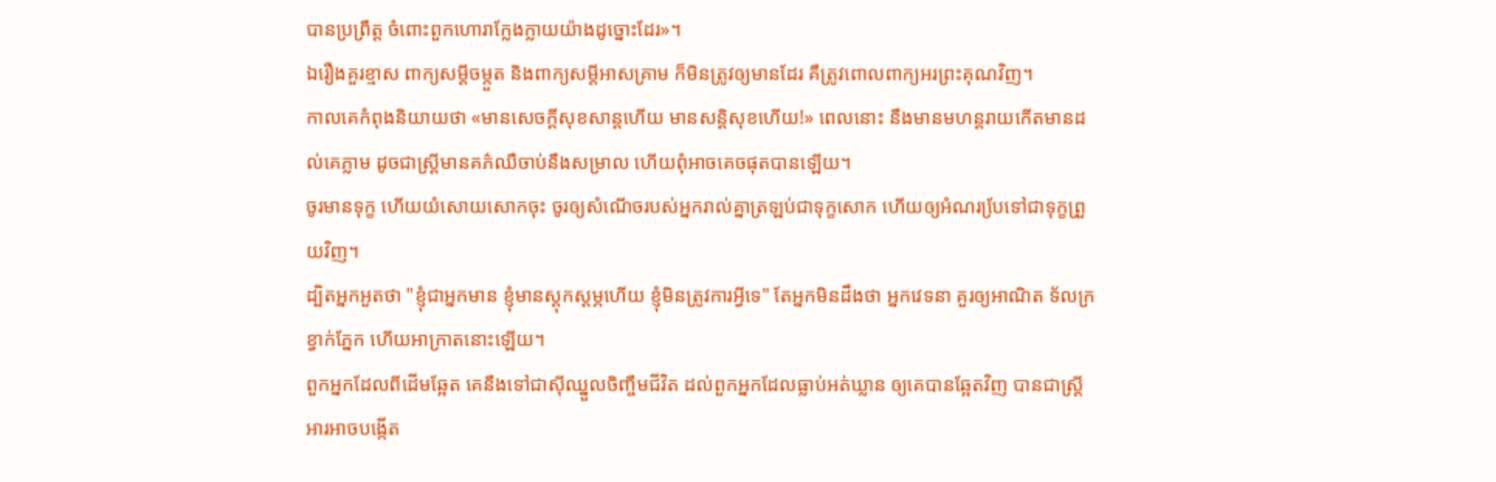បានប្រព្រឹត្ត ចំពោះពួកហោរាក្លែងក្លាយយ៉ាងដូច្នោះដែរ»។
ឯរឿងគួរខ្មាស ពាក្យសម្ដីចម្កួត និងពាក្យសម្ដីអាសគ្រាម ក៏មិនត្រូវឲ្យមានដែរ គឺត្រូវពោលពាក្យអរព្រះគុណវិញ។
កាលគេកំពុងនិយាយថា «មានសេចក្ដីសុខសាន្តហើយ មានសន្ដិសុខហើយ!» ពេលនោះ នឹងមានមហន្តរាយកើតមានដល់គេភ្លាម ដូចជាស្ត្រីមានគភ៌ឈឺចាប់នឹងសម្រាល ហើយពុំអាចគេចផុតបានឡើយ។
ចូរមានទុក្ខ ហើយយំសោយសោកចុះ ចូរឲ្យសំណើចរបស់អ្នករាល់គ្នាត្រឡប់ជាទុក្ខសោក ហើយឲ្យអំណរបែ្រទៅជាទុក្ខព្រួយវិញ។
ដ្បិតអ្នកអួតថា "ខ្ញុំជាអ្នកមាន ខ្ញុំមានស្តុកស្តម្ភហើយ ខ្ញុំមិនត្រូវការអ្វីទេ" តែអ្នកមិនដឹងថា អ្នកវេទនា គួរឲ្យអាណិត ទ័លក្រ ខ្វាក់ភ្នែក ហើយអាក្រាតនោះឡើយ។
ពួកអ្នកដែលពីដើមឆ្អែត គេនឹងទៅជាស៊ីឈ្នួលចិញ្ចឹមជីវិត ដល់ពួកអ្នកដែលធ្លាប់អត់ឃ្លាន ឲ្យគេបានឆ្អែតវិញ បានជាស្ត្រីអារអាចបង្កើត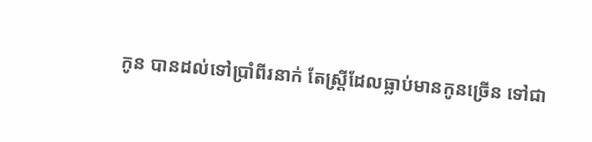កូន បានដល់ទៅប្រាំពីរនាក់ តែស្ត្រីដែលធ្លាប់មានកូនច្រើន ទៅជា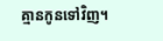គ្មានកូនទៅវិញ។